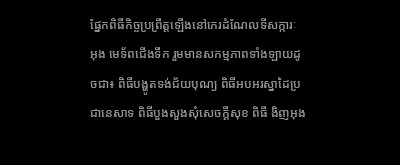ផ្នែកពិធីកិច្ចប្រព្រឹត្តឡើងនៅកេរដំណែលទីសក្ការៈ អុង មេទ័ពជើងទឹក រួមមានសកម្មភាពទាំងឡាយដូចជា៖ ពិធីបង្ហូតទង់ជ័យបុណ្យ ពិធីអបអរស្នាដៃប្រជានេសាទ ពិធីបួងសួងសុំសេចក្តីសុខ ពិធី ងិញអុង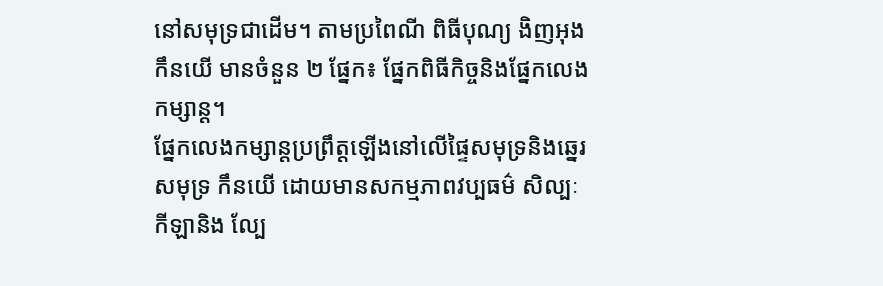នៅសមុទ្រជាដើម។ តាមប្រពៃណី ពិធីបុណ្យ ងិញអុង កឹនយើ មានចំនួន ២ ផ្នែក៖ ផ្នែកពិធីកិច្ចនិងផ្នែកលេងកម្សាន្ត។
ផ្នែកលេងកម្សាន្តប្រព្រឹត្តឡើងនៅលើផ្ទៃសមុទ្រនិងឆ្នេរសមុទ្រ កឹនយើ ដោយមានសកម្មភាពវប្បធម៌ សិល្បៈ កីឡានិង ល្បែ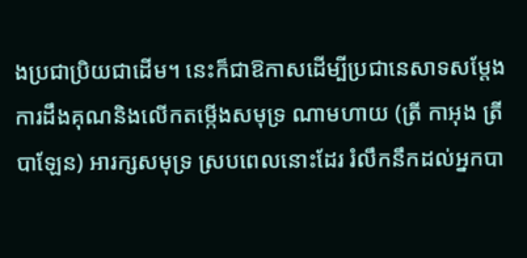ងប្រជាប្រិយជាដើម។ នេះក៏ជាឱកាសដើម្បីប្រជានេសាទសម្តែងការដឹងគុណនិងលើកតម្កើងសមុទ្រ ណាមហាយ (ត្រី កាអុង ត្រី បាឡែន) អារក្សសមុទ្រ ស្របពេលនោះដែរ រំលឹកនឹកដល់អ្នកបា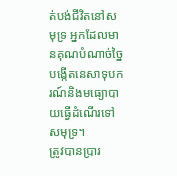ត់បង់ជីវិតនៅសមុទ្រ អ្នកដែលមានគុណបំណាច់ច្នៃបង្កើតនេសាទុបករណ៍និងមធ្យោបាយធ្វើដំណើរទៅសមុទ្រ។
ត្រូវបានប្រារ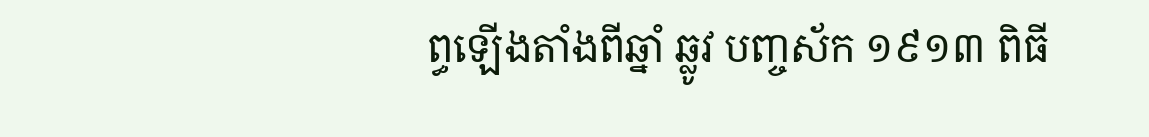ព្ធឡើងតាំងពីឆ្នាំ ឆ្លូវ បញ្ចស័ក ១៩១៣ ពិធី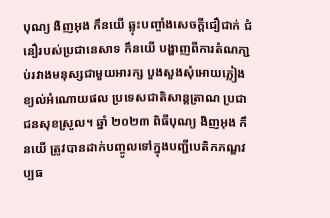បុណ្យ ងិញអុង កឹនយើ ឆ្លុះបញ្ចាំងសេចក្តីជឿជាក់ ជំនឿរបស់ប្រជានេសាទ កឹនយើ បង្ហាញពីការតំណភា្ជប់រវាងមនុស្សជាមួយអារក្ស បួងសួងសុំអោយភ្លៀងខ្យល់អំណោយផល ប្រទេសជាតិសាន្តត្រាណ ប្រជាជនសុខស្រួល។ ឆ្នាំ ២០២៣ ពិធីបុណ្យ ងិញអុង កឹនយើ ត្រូវបានដាក់បញ្ចូលទៅក្នុងបញ្ជីបេតិកភណ្ឌវប្បធ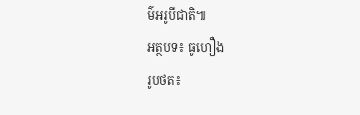ម៌អរូបីជាតិ៕
អត្ថបទ៖ ធូហឿង
រូបថត៖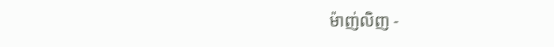ម៉ាញ់លិញ -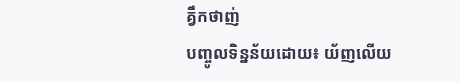គ្វឹកថាញ់
បញ្ចូលទិន្នន័យដោយ៖ យ័ញលើយ